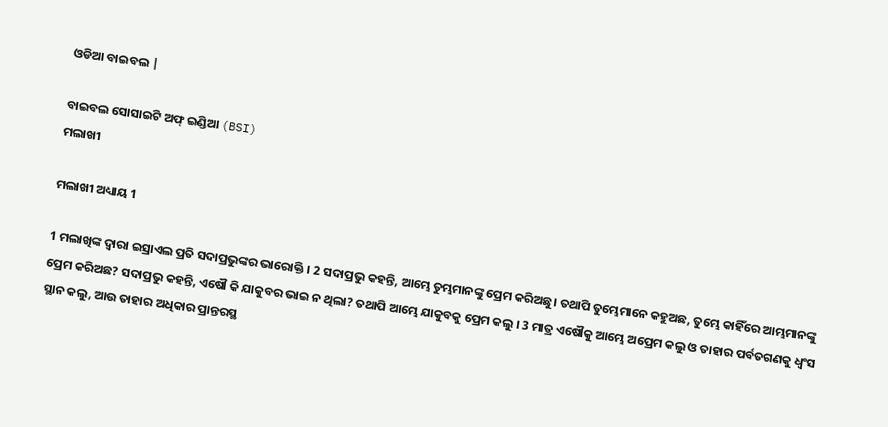ଓଡିଆ ବାଇବଲ |

ବାଇବଲ ସୋସାଇଟି ଅଫ୍ ଇଣ୍ଡିଆ (BSI)
ମଲାଖୀ

ମଲାଖୀ ଅଧ୍ୟାୟ 1

1 ମଲାଖିଙ୍କ ଦ୍ଵାରା ଇସ୍ରାଏଲ ପ୍ରତି ସଦାପ୍ରଭୁଙ୍କର ଭାରୋକ୍ତି । 2 ସଦାପ୍ରଭୁ କହନ୍ତି, ଆମ୍ଭେ ତୁମ୍ଭମାନଙ୍କୁ ପ୍ରେମ କରିଅଛୁ। ତଥାପି ତୁମ୍ଭେମାନେ କହୁଅଛ, ତୁମ୍ଭେ କାହିଁରେ ଆମ୍ଭମାନଙ୍କୁ ପ୍ରେମ କରିଅଛ? ସଦାପ୍ରଭୁ କହନ୍ତି, ଏଷୌ କି ଯାକୁବର ଭାଇ ନ ଥିଲା? ତଥାପି ଆମ୍ଭେ ଯାକୁବକୁ ପ୍ରେମ କଲୁ । 3 ମାତ୍ର ଏଷୌକୁ ଆମ୍ଭେ ଅପ୍ରେମ କଲୁ ଓ ତାହାର ପର୍ବତଗଣକୁ ଧ୍ଵଂସ ସ୍ଥାନ କଲୁ, ଆଉ ତାହାର ଅଧିକାର ପ୍ରାନ୍ତରସ୍ଥ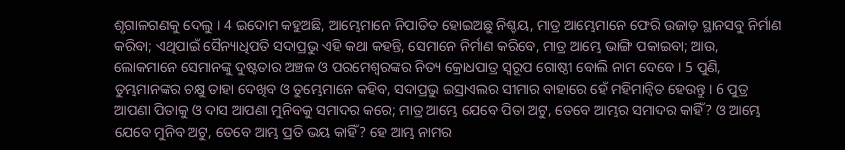ଶୃଗାଳଗଣକୁ ଦେଲୁ । 4 ଇଦୋମ କହୁଅଛି, ଆମ୍ଭେମାନେ ନିପାତିତ ହୋଇଅଛୁ ନିଶ୍ଚୟ, ମାତ୍ର ଆମ୍ଭେମାନେ ଫେରି ଉଜାଡ଼ ସ୍ଥାନସବୁ ନିର୍ମାଣ କରିବା; ଏଥିପାଇଁ ସୈନ୍ୟାଧିପତି ସଦାପ୍ରଭୁ ଏହି କଥା କହନ୍ତି, ସେମାନେ ନିର୍ମାଣ କରିବେ, ମାତ୍ର ଆମ୍ଭେ ଭାଙ୍ଗି ପକାଇବା; ଆଉ, ଲୋକମାନେ ସେମାନଙ୍କୁ ଦୁଷ୍ଟତାର ଅଞ୍ଚଳ ଓ ପରମେଶ୍ଵରଙ୍କର ନିତ୍ୟ କ୍ରୋଧପାତ୍ର ସ୍ଵରୂପ ଗୋଷ୍ଠୀ ବୋଲି ନାମ ଦେବେ । 5 ପୁଣି, ତୁମ୍ଭମାନଙ୍କର ଚକ୍ଷୁ ତାହା ଦେଖିବ ଓ ତୁମ୍ଭେମାନେ କହିବ, ସଦାପ୍ରଭୁ ଇସ୍ରାଏଲର ସୀମାର ବାହାରେ ହେଁ ମହିମାନ୍ଵିତ ହେଉନ୍ତୁ । 6 ପୁତ୍ର ଆପଣା ପିତାକୁ ଓ ଦାସ ଆପଣା ମୁନିବକୁ ସମାଦର କରେ; ମାତ୍ର ଆମ୍ଭେ ଯେବେ ପିତା ଅଟୁ, ତେବେ ଆମ୍ଭର ସମାଦର କାହିଁ? ଓ ଆମ୍ଭେ ଯେବେ ମୁନିବ ଅଟୁ, ତେବେ ଆମ୍ଭ ପ୍ରତି ଭୟ କାହିଁ? ହେ ଆମ୍ଭ ନାମର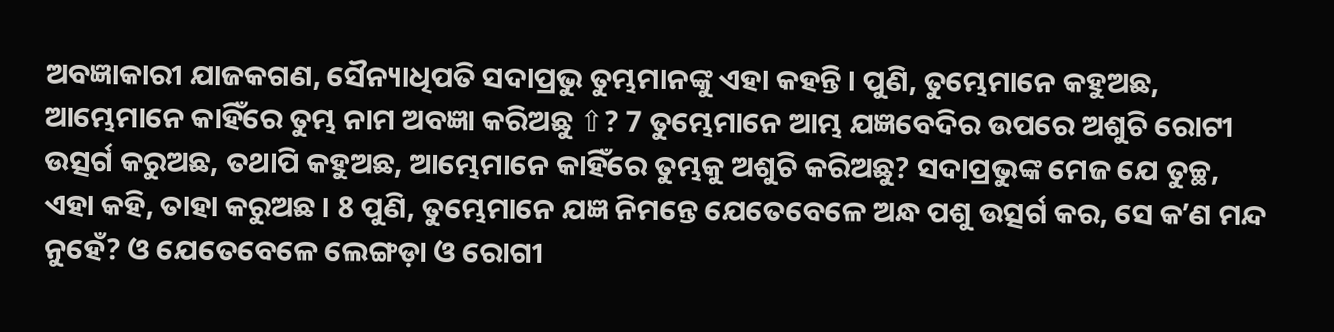ଅବଜ୍ଞାକାରୀ ଯାଜକଗଣ, ସୈନ୍ୟାଧିପତି ସଦାପ୍ରଭୁ ତୁମ୍ଭମାନଙ୍କୁ ଏହା କହନ୍ତି । ପୁଣି, ତୁମ୍ଭେମାନେ କହୁଅଛ, ଆମ୍ଭେମାନେ କାହିଁରେ ତୁମ୍ଭ ନାମ ଅବଜ୍ଞା କରିଅଛୁ ⇧? 7 ତୁମ୍ଭେମାନେ ଆମ୍ଭ ଯଜ୍ଞବେଦିର ଉପରେ ଅଶୁଚି ରୋଟୀ ଉତ୍ସର୍ଗ କରୁଅଛ, ତଥାପି କହୁଅଛ, ଆମ୍ଭେମାନେ କାହିଁରେ ତୁମ୍ଭକୁ ଅଶୁଚି କରିଅଛୁ? ସଦାପ୍ରଭୁଙ୍କ ମେଜ ଯେ ତୁଚ୍ଛ, ଏହା କହି, ତାହା କରୁଅଛ । 8 ପୁଣି, ତୁମ୍ଭେମାନେ ଯଜ୍ଞ ନିମନ୍ତେ ଯେତେବେଳେ ଅନ୍ଧ ପଶୁ ଉତ୍ସର୍ଗ କର, ସେ କʼଣ ମନ୍ଦ ନୁହେଁ? ଓ ଯେତେବେଳେ ଲେଙ୍ଗଡ଼ା ଓ ରୋଗୀ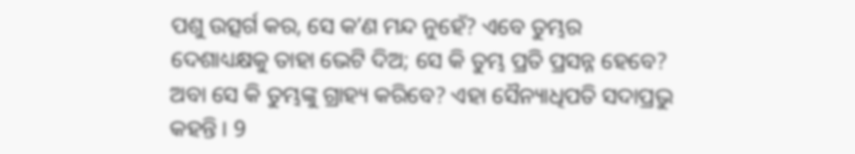ପଶୁ ଉତ୍ସର୍ଗ କର, ସେ କʼଣ ମନ୍ଦ ନୁହେଁ? ଏବେ ତୁମ୍ଭର ଦେଶାଧ୍ୟକ୍ଷକୁ ତାହା ଭେଟି ଦିଅ; ସେ କି ତୁମ୍ଭ ପ୍ରତି ପ୍ରସନ୍ନ ହେବେ? ଅବା ସେ କି ତୁମ୍ଭଙ୍କୁ ଗ୍ରାହ୍ୟ କରିବେ? ଏହା ସୈନ୍ୟାଧିପତି ସଦାପ୍ରଭୁ କହନ୍ତି । 9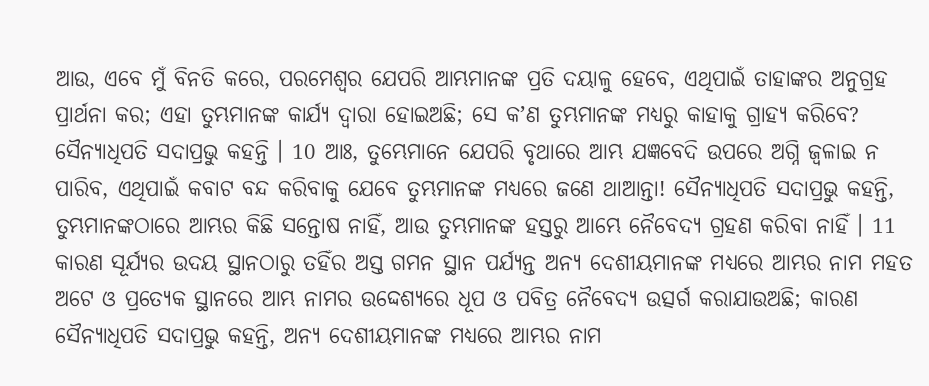ଆଉ, ଏବେ ମୁଁ ବିନତି କରେ, ପରମେଶ୍ଵର ଯେପରି ଆମ୍ଭମାନଙ୍କ ପ୍ରତି ଦୟାଳୁ ହେବେ, ଏଥିପାଇଁ ତାହାଙ୍କର ଅନୁଗ୍ରହ ପ୍ରାର୍ଥନା କର; ଏହା ତୁମ୍ଭମାନଙ୍କ କାର୍ଯ୍ୟ ଦ୍ଵାରା ହୋଇଅଛି; ସେ କʼଣ ତୁମ୍ଭମାନଙ୍କ ମଧ୍ୟରୁ କାହାକୁ ଗ୍ରାହ୍ୟ କରିବେ? ସୈନ୍ୟାଧିପତି ସଦାପ୍ରଭୁ କହନ୍ତି । 10 ଆଃ, ତୁମ୍ଭେମାନେ ଯେପରି ବୃଥାରେ ଆମ୍ଭ ଯଜ୍ଞବେଦି ଉପରେ ଅଗ୍ନି ଜ୍ଵଳାଇ ନ ପାରିବ, ଏଥିପାଇଁ କବାଟ ବନ୍ଦ କରିବାକୁ ଯେବେ ତୁମ୍ଭମାନଙ୍କ ମଧ୍ୟରେ ଜଣେ ଥାଆନ୍ତା! ସୈନ୍ୟାଧିପତି ସଦାପ୍ରଭୁ କହନ୍ତି, ତୁମ୍ଭମାନଙ୍କଠାରେ ଆମ୍ଭର କିଛି ସନ୍ତୋଷ ନାହିଁ, ଆଉ ତୁମ୍ଭମାନଙ୍କ ହସ୍ତରୁ ଆମ୍ଭେ ନୈବେଦ୍ୟ ଗ୍ରହଣ କରିବା ନାହିଁ । 11 କାରଣ ସୂର୍ଯ୍ୟର ଉଦୟ ସ୍ଥାନଠାରୁ ତହିଁର ଅସ୍ତ ଗମନ ସ୍ଥାନ ପର୍ଯ୍ୟନ୍ତ ଅନ୍ୟ ଦେଶୀୟମାନଙ୍କ ମଧ୍ୟରେ ଆମ୍ଭର ନାମ ମହତ ଅଟେ ଓ ପ୍ରତ୍ୟେକ ସ୍ଥାନରେ ଆମ୍ଭ ନାମର ଉଦ୍ଦେଶ୍ୟରେ ଧୂପ ଓ ପବିତ୍ର ନୈବେଦ୍ୟ ଉତ୍ସର୍ଗ କରାଯାଉଅଛି; କାରଣ ସୈନ୍ୟାଧିପତି ସଦାପ୍ରଭୁ କହନ୍ତି, ଅନ୍ୟ ଦେଶୀୟମାନଙ୍କ ମଧ୍ୟରେ ଆମ୍ଭର ନାମ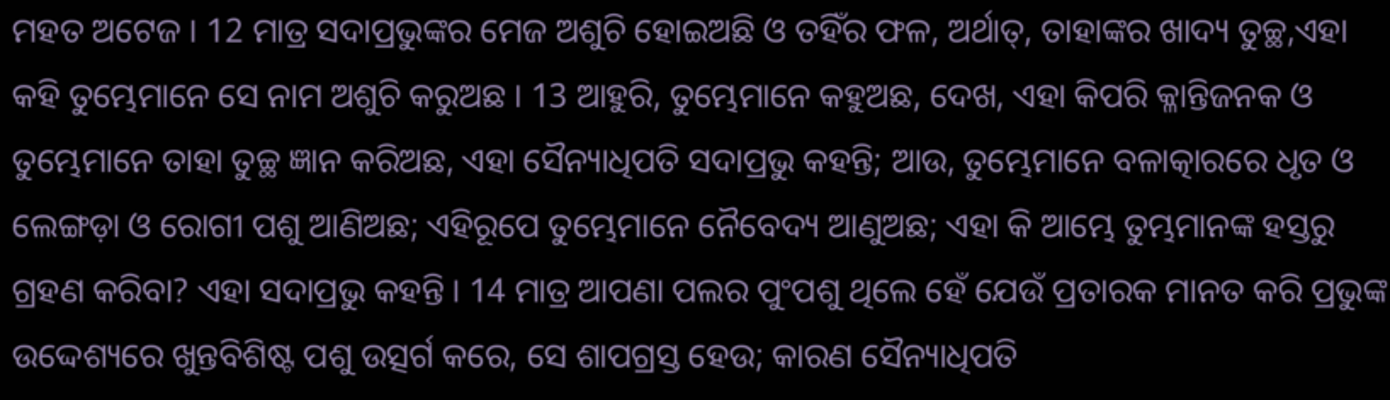ମହତ ଅଟେଜ । 12 ମାତ୍ର ସଦାପ୍ରଭୁଙ୍କର ମେଜ ଅଶୁଚି ହୋଇଅଛି ଓ ତହିଁର ଫଳ, ଅର୍ଥାତ୍, ତାହାଙ୍କର ଖାଦ୍ୟ ତୁଚ୍ଛ,ଏହା କହି ତୁମ୍ଭେମାନେ ସେ ନାମ ଅଶୁଚି କରୁଅଛ । 13 ଆହୁରି, ତୁମ୍ଭେମାନେ କହୁଅଛ, ଦେଖ, ଏହା କିପରି କ୍ଳାନ୍ତିଜନକ ଓ ତୁମ୍ଭେମାନେ ତାହା ତୁଚ୍ଛ ଜ୍ଞାନ କରିଅଛ, ଏହା ସୈନ୍ୟାଧିପତି ସଦାପ୍ରଭୁ କହନ୍ତି; ଆଉ, ତୁମ୍ଭେମାନେ ବଳାତ୍କାରରେ ଧୃତ ଓ ଲେଙ୍ଗଡ଼ା ଓ ରୋଗୀ ପଶୁ ଆଣିଅଛ; ଏହିରୂପେ ତୁମ୍ଭେମାନେ ନୈବେଦ୍ୟ ଆଣୁଅଛ; ଏହା କି ଆମ୍ଭେ ତୁମ୍ଭମାନଙ୍କ ହସ୍ତରୁ ଗ୍ରହଣ କରିବା? ଏହା ସଦାପ୍ରଭୁ କହନ୍ତି । 14 ମାତ୍ର ଆପଣା ପଲର ପୁଂପଶୁ ଥିଲେ ହେଁ ଯେଉଁ ପ୍ରତାରକ ମାନତ କରି ପ୍ରଭୁଙ୍କ ଉଦ୍ଦେଶ୍ୟରେ ଖୁନ୍ତବିଶିଷ୍ଟ ପଶୁ ଉତ୍ସର୍ଗ କରେ, ସେ ଶାପଗ୍ରସ୍ତ ହେଉ; କାରଣ ସୈନ୍ୟାଧିପତି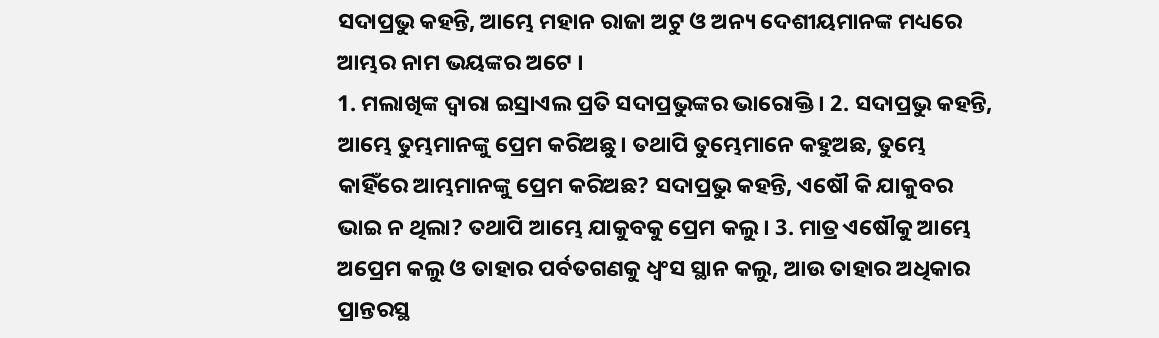ସଦାପ୍ରଭୁ କହନ୍ତି, ଆମ୍ଭେ ମହାନ ରାଜା ଅଟୁ ଓ ଅନ୍ୟ ଦେଶୀୟମାନଙ୍କ ମଧ୍ୟରେ ଆମ୍ଭର ନାମ ଭୟଙ୍କର ଅଟେ ।
1. ମଲାଖିଙ୍କ ଦ୍ଵାରା ଇସ୍ରାଏଲ ପ୍ରତି ସଦାପ୍ରଭୁଙ୍କର ଭାରୋକ୍ତି । 2. ସଦାପ୍ରଭୁ କହନ୍ତି, ଆମ୍ଭେ ତୁମ୍ଭମାନଙ୍କୁ ପ୍ରେମ କରିଅଛୁ। ତଥାପି ତୁମ୍ଭେମାନେ କହୁଅଛ, ତୁମ୍ଭେ କାହିଁରେ ଆମ୍ଭମାନଙ୍କୁ ପ୍ରେମ କରିଅଛ? ସଦାପ୍ରଭୁ କହନ୍ତି, ଏଷୌ କି ଯାକୁବର ଭାଇ ନ ଥିଲା? ତଥାପି ଆମ୍ଭେ ଯାକୁବକୁ ପ୍ରେମ କଲୁ । 3. ମାତ୍ର ଏଷୌକୁ ଆମ୍ଭେ ଅପ୍ରେମ କଲୁ ଓ ତାହାର ପର୍ବତଗଣକୁ ଧ୍ଵଂସ ସ୍ଥାନ କଲୁ, ଆଉ ତାହାର ଅଧିକାର ପ୍ରାନ୍ତରସ୍ଥ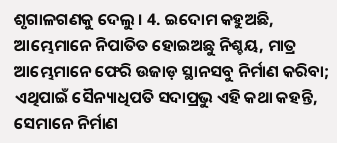ଶୃଗାଳଗଣକୁ ଦେଲୁ । 4. ଇଦୋମ କହୁଅଛି, ଆମ୍ଭେମାନେ ନିପାତିତ ହୋଇଅଛୁ ନିଶ୍ଚୟ, ମାତ୍ର ଆମ୍ଭେମାନେ ଫେରି ଉଜାଡ଼ ସ୍ଥାନସବୁ ନିର୍ମାଣ କରିବା; ଏଥିପାଇଁ ସୈନ୍ୟାଧିପତି ସଦାପ୍ରଭୁ ଏହି କଥା କହନ୍ତି, ସେମାନେ ନିର୍ମାଣ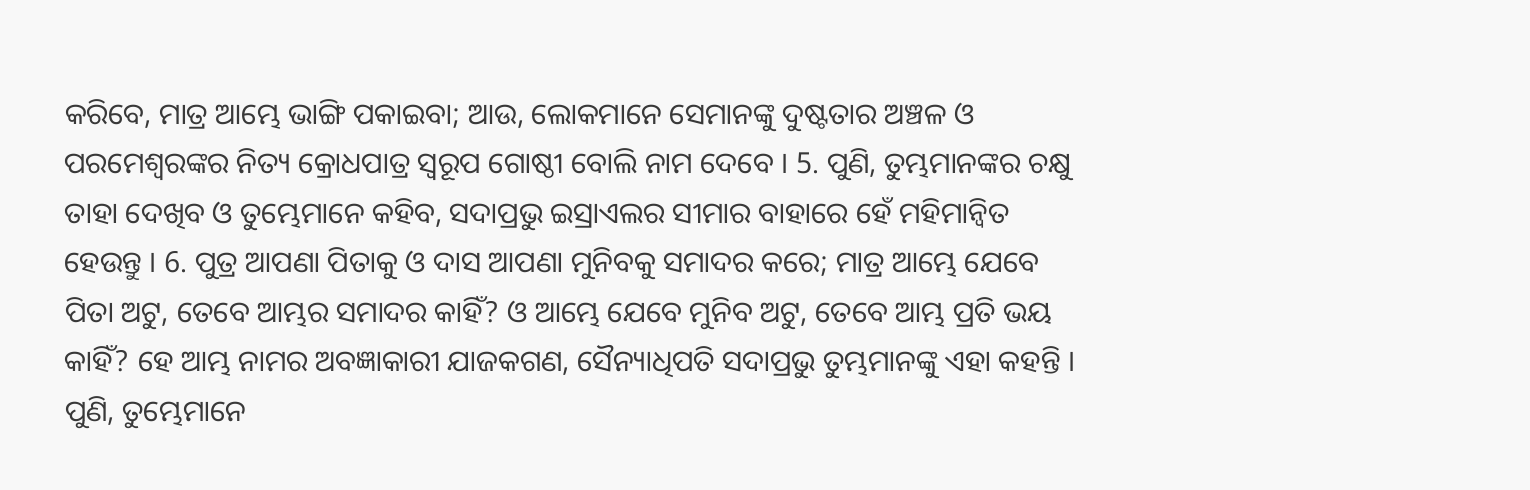କରିବେ, ମାତ୍ର ଆମ୍ଭେ ଭାଙ୍ଗି ପକାଇବା; ଆଉ, ଲୋକମାନେ ସେମାନଙ୍କୁ ଦୁଷ୍ଟତାର ଅଞ୍ଚଳ ଓ ପରମେଶ୍ଵରଙ୍କର ନିତ୍ୟ କ୍ରୋଧପାତ୍ର ସ୍ଵରୂପ ଗୋଷ୍ଠୀ ବୋଲି ନାମ ଦେବେ । 5. ପୁଣି, ତୁମ୍ଭମାନଙ୍କର ଚକ୍ଷୁ ତାହା ଦେଖିବ ଓ ତୁମ୍ଭେମାନେ କହିବ, ସଦାପ୍ରଭୁ ଇସ୍ରାଏଲର ସୀମାର ବାହାରେ ହେଁ ମହିମାନ୍ଵିତ ହେଉନ୍ତୁ । 6. ପୁତ୍ର ଆପଣା ପିତାକୁ ଓ ଦାସ ଆପଣା ମୁନିବକୁ ସମାଦର କରେ; ମାତ୍ର ଆମ୍ଭେ ଯେବେ ପିତା ଅଟୁ, ତେବେ ଆମ୍ଭର ସମାଦର କାହିଁ? ଓ ଆମ୍ଭେ ଯେବେ ମୁନିବ ଅଟୁ, ତେବେ ଆମ୍ଭ ପ୍ରତି ଭୟ କାହିଁ? ହେ ଆମ୍ଭ ନାମର ଅବଜ୍ଞାକାରୀ ଯାଜକଗଣ, ସୈନ୍ୟାଧିପତି ସଦାପ୍ରଭୁ ତୁମ୍ଭମାନଙ୍କୁ ଏହା କହନ୍ତି । ପୁଣି, ତୁମ୍ଭେମାନେ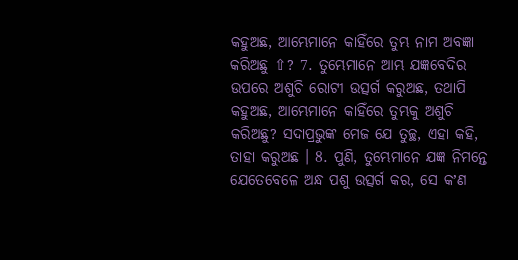କହୁଅଛ, ଆମ୍ଭେମାନେ କାହିଁରେ ତୁମ୍ଭ ନାମ ଅବଜ୍ଞା କରିଅଛୁ ⇧? 7. ତୁମ୍ଭେମାନେ ଆମ୍ଭ ଯଜ୍ଞବେଦିର ଉପରେ ଅଶୁଚି ରୋଟୀ ଉତ୍ସର୍ଗ କରୁଅଛ, ତଥାପି କହୁଅଛ, ଆମ୍ଭେମାନେ କାହିଁରେ ତୁମ୍ଭକୁ ଅଶୁଚି କରିଅଛୁ? ସଦାପ୍ରଭୁଙ୍କ ମେଜ ଯେ ତୁଚ୍ଛ, ଏହା କହି, ତାହା କରୁଅଛ । 8. ପୁଣି, ତୁମ୍ଭେମାନେ ଯଜ୍ଞ ନିମନ୍ତେ ଯେତେବେଳେ ଅନ୍ଧ ପଶୁ ଉତ୍ସର୍ଗ କର, ସେ କʼଣ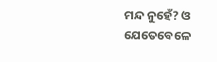ମନ୍ଦ ନୁହେଁ? ଓ ଯେତେବେଳେ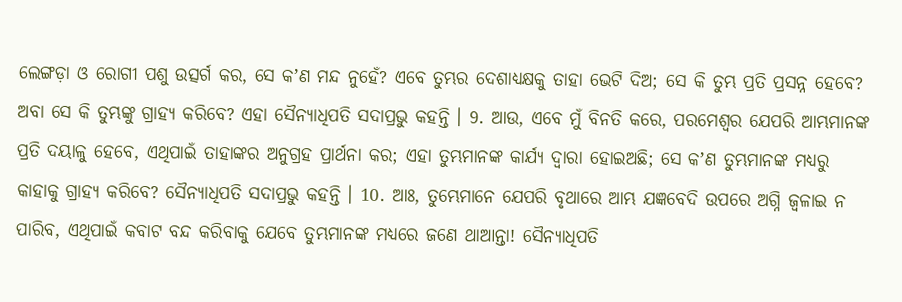ଲେଙ୍ଗଡ଼ା ଓ ରୋଗୀ ପଶୁ ଉତ୍ସର୍ଗ କର, ସେ କʼଣ ମନ୍ଦ ନୁହେଁ? ଏବେ ତୁମ୍ଭର ଦେଶାଧ୍ୟକ୍ଷକୁ ତାହା ଭେଟି ଦିଅ; ସେ କି ତୁମ୍ଭ ପ୍ରତି ପ୍ରସନ୍ନ ହେବେ? ଅବା ସେ କି ତୁମ୍ଭଙ୍କୁ ଗ୍ରାହ୍ୟ କରିବେ? ଏହା ସୈନ୍ୟାଧିପତି ସଦାପ୍ରଭୁ କହନ୍ତି । 9. ଆଉ, ଏବେ ମୁଁ ବିନତି କରେ, ପରମେଶ୍ଵର ଯେପରି ଆମ୍ଭମାନଙ୍କ ପ୍ରତି ଦୟାଳୁ ହେବେ, ଏଥିପାଇଁ ତାହାଙ୍କର ଅନୁଗ୍ରହ ପ୍ରାର୍ଥନା କର; ଏହା ତୁମ୍ଭମାନଙ୍କ କାର୍ଯ୍ୟ ଦ୍ଵାରା ହୋଇଅଛି; ସେ କʼଣ ତୁମ୍ଭମାନଙ୍କ ମଧ୍ୟରୁ କାହାକୁ ଗ୍ରାହ୍ୟ କରିବେ? ସୈନ୍ୟାଧିପତି ସଦାପ୍ରଭୁ କହନ୍ତି । 10. ଆଃ, ତୁମ୍ଭେମାନେ ଯେପରି ବୃଥାରେ ଆମ୍ଭ ଯଜ୍ଞବେଦି ଉପରେ ଅଗ୍ନି ଜ୍ଵଳାଇ ନ ପାରିବ, ଏଥିପାଇଁ କବାଟ ବନ୍ଦ କରିବାକୁ ଯେବେ ତୁମ୍ଭମାନଙ୍କ ମଧ୍ୟରେ ଜଣେ ଥାଆନ୍ତା! ସୈନ୍ୟାଧିପତି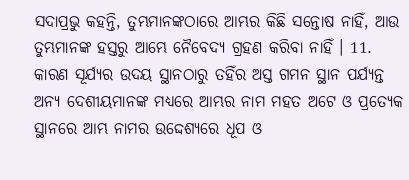ସଦାପ୍ରଭୁ କହନ୍ତି, ତୁମ୍ଭମାନଙ୍କଠାରେ ଆମ୍ଭର କିଛି ସନ୍ତୋଷ ନାହିଁ, ଆଉ ତୁମ୍ଭମାନଙ୍କ ହସ୍ତରୁ ଆମ୍ଭେ ନୈବେଦ୍ୟ ଗ୍ରହଣ କରିବା ନାହିଁ । 11. କାରଣ ସୂର୍ଯ୍ୟର ଉଦୟ ସ୍ଥାନଠାରୁ ତହିଁର ଅସ୍ତ ଗମନ ସ୍ଥାନ ପର୍ଯ୍ୟନ୍ତ ଅନ୍ୟ ଦେଶୀୟମାନଙ୍କ ମଧ୍ୟରେ ଆମ୍ଭର ନାମ ମହତ ଅଟେ ଓ ପ୍ରତ୍ୟେକ ସ୍ଥାନରେ ଆମ୍ଭ ନାମର ଉଦ୍ଦେଶ୍ୟରେ ଧୂପ ଓ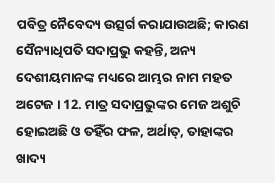ପବିତ୍ର ନୈବେଦ୍ୟ ଉତ୍ସର୍ଗ କରାଯାଉଅଛି; କାରଣ ସୈନ୍ୟାଧିପତି ସଦାପ୍ରଭୁ କହନ୍ତି, ଅନ୍ୟ ଦେଶୀୟମାନଙ୍କ ମଧ୍ୟରେ ଆମ୍ଭର ନାମ ମହତ ଅଟେଜ । 12. ମାତ୍ର ସଦାପ୍ରଭୁଙ୍କର ମେଜ ଅଶୁଚି ହୋଇଅଛି ଓ ତହିଁର ଫଳ, ଅର୍ଥାତ୍, ତାହାଙ୍କର ଖାଦ୍ୟ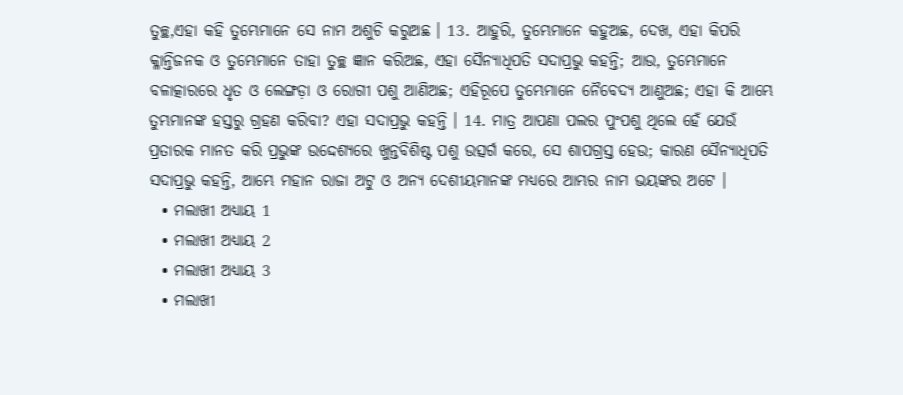ତୁଚ୍ଛ,ଏହା କହି ତୁମ୍ଭେମାନେ ସେ ନାମ ଅଶୁଚି କରୁଅଛ । 13. ଆହୁରି, ତୁମ୍ଭେମାନେ କହୁଅଛ, ଦେଖ, ଏହା କିପରି କ୍ଳାନ୍ତିଜନକ ଓ ତୁମ୍ଭେମାନେ ତାହା ତୁଚ୍ଛ ଜ୍ଞାନ କରିଅଛ, ଏହା ସୈନ୍ୟାଧିପତି ସଦାପ୍ରଭୁ କହନ୍ତି; ଆଉ, ତୁମ୍ଭେମାନେ ବଳାତ୍କାରରେ ଧୃତ ଓ ଲେଙ୍ଗଡ଼ା ଓ ରୋଗୀ ପଶୁ ଆଣିଅଛ; ଏହିରୂପେ ତୁମ୍ଭେମାନେ ନୈବେଦ୍ୟ ଆଣୁଅଛ; ଏହା କି ଆମ୍ଭେ ତୁମ୍ଭମାନଙ୍କ ହସ୍ତରୁ ଗ୍ରହଣ କରିବା? ଏହା ସଦାପ୍ରଭୁ କହନ୍ତି । 14. ମାତ୍ର ଆପଣା ପଲର ପୁଂପଶୁ ଥିଲେ ହେଁ ଯେଉଁ ପ୍ରତାରକ ମାନତ କରି ପ୍ରଭୁଙ୍କ ଉଦ୍ଦେଶ୍ୟରେ ଖୁନ୍ତବିଶିଷ୍ଟ ପଶୁ ଉତ୍ସର୍ଗ କରେ, ସେ ଶାପଗ୍ରସ୍ତ ହେଉ; କାରଣ ସୈନ୍ୟାଧିପତି ସଦାପ୍ରଭୁ କହନ୍ତି, ଆମ୍ଭେ ମହାନ ରାଜା ଅଟୁ ଓ ଅନ୍ୟ ଦେଶୀୟମାନଙ୍କ ମଧ୍ୟରେ ଆମ୍ଭର ନାମ ଭୟଙ୍କର ଅଟେ ।
  • ମଲାଖୀ ଅଧ୍ୟାୟ 1
  • ମଲାଖୀ ଅଧ୍ୟାୟ 2
  • ମଲାଖୀ ଅଧ୍ୟାୟ 3
  • ମଲାଖୀ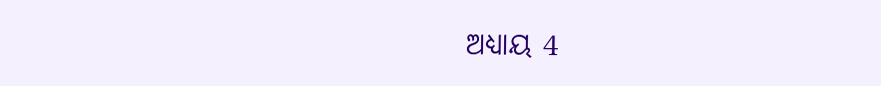ଅଧ୍ୟାୟ 4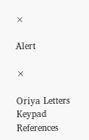×

Alert

×

Oriya Letters Keypad References